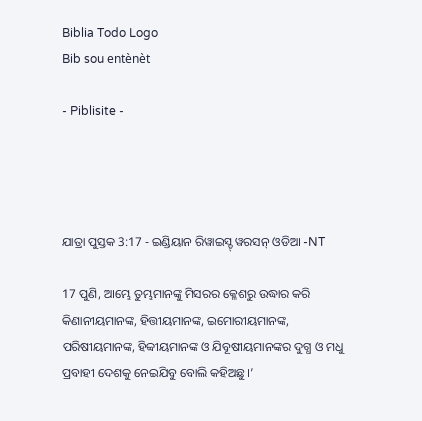Biblia Todo Logo
Bib sou entènèt

- Piblisite -




ଯାତ୍ରା ପୁସ୍ତକ 3:17 - ଇଣ୍ଡିୟାନ ରିୱାଇସ୍ଡ୍ ୱରସନ୍ ଓଡିଆ -NT

17 ପୁଣି, ଆମ୍ଭେ ତୁମ୍ଭମାନଙ୍କୁ ମିସରର କ୍ଳେଶରୁ ଉଦ୍ଧାର କରି କିଣାନୀୟମାନଙ୍କ, ହିତ୍ତୀୟମାନଙ୍କ, ଇମୋରୀୟମାନଙ୍କ, ପରିଷୀୟମାନଙ୍କ, ହିବ୍ବୀୟମାନଙ୍କ ଓ ଯିବୂଷୀୟମାନଙ୍କର ଦୁଗ୍ଧ ଓ ମଧୁ ପ୍ରବାହୀ ଦେଶକୁ ନେଇଯିବୁ ବୋଲି କହିଅଛୁ।’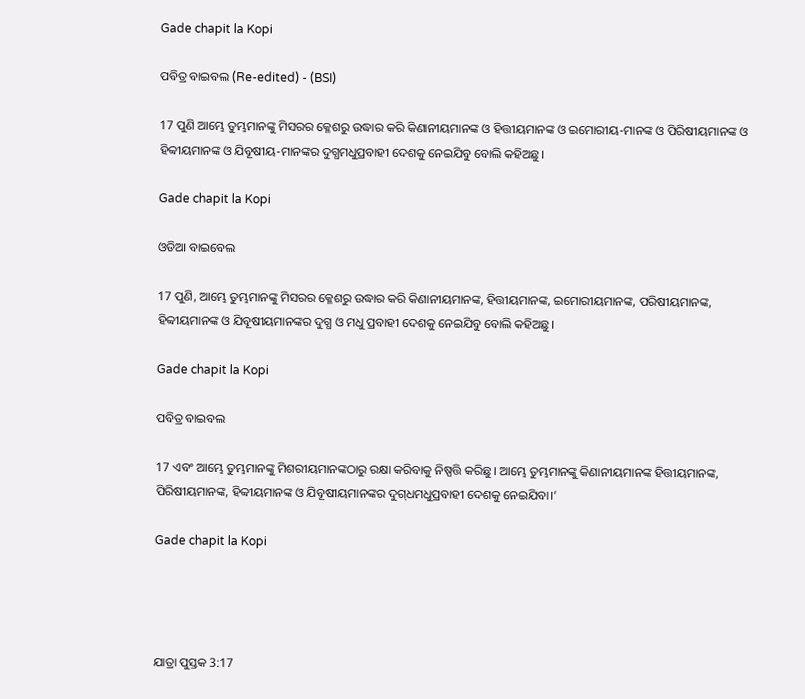Gade chapit la Kopi

ପବିତ୍ର ବାଇବଲ (Re-edited) - (BSI)

17 ପୁଣି ଆମ୍ଭେ ତୁମ୍ଭମାନଙ୍କୁ ମିସରର କ୍ଳେଶରୁ ଉଦ୍ଧାର କରି କିଣାନୀୟମାନଙ୍କ ଓ ହିତ୍ତୀୟମାନଙ୍କ ଓ ଇମୋରୀୟ-ମାନଙ୍କ ଓ ପିରିଷୀୟମାନଙ୍କ ଓ ହିବ୍ବୀୟମାନଙ୍କ ଓ ଯିବୂଷୀୟ-ମାନଙ୍କର ଦୁଗ୍ଧମଧୁପ୍ରବାହୀ ଦେଶକୁ ନେଇଯିବୁ ବୋଲି କହିଅଛୁ।

Gade chapit la Kopi

ଓଡିଆ ବାଇବେଲ

17 ପୁଣି, ଆମ୍ଭେ ତୁମ୍ଭମାନଙ୍କୁ ମିସରର କ୍ଳେଶରୁ ଉଦ୍ଧାର କରି କିଣାନୀୟମାନଙ୍କ, ହିତ୍ତୀୟମାନଙ୍କ, ଇମୋରୀୟମାନଙ୍କ, ପରିଷୀୟମାନଙ୍କ, ହିବ୍ବୀୟମାନଙ୍କ ଓ ଯିବୂଷୀୟମାନଙ୍କର ଦୁଗ୍ଧ ଓ ମଧୁ ପ୍ରବାହୀ ଦେଶକୁ ନେଇଯିବୁ ବୋଲି କହିଅଛୁ।

Gade chapit la Kopi

ପବିତ୍ର ବାଇବଲ

17 ଏବଂ ଆମ୍ଭେ ତୁମ୍ଭମାନଙ୍କୁ ମିଶରୀୟମାନଙ୍କଠାରୁ ରକ୍ଷା କରିବାକୁ ନିଷ୍ପତ୍ତି କରିଛୁ। ଆମ୍ଭେ ତୁମ୍ଭମାନଙ୍କୁ କିଣାନୀୟମାନଙ୍କ ହିତ୍ତୀୟମାନଙ୍କ, ପିରିଷୀୟମାନଙ୍କ, ହିବ୍ବୀୟମାନଙ୍କ ଓ ଯିବୂଷୀୟମାନଙ୍କର ଦୁ‌ଗ୍‌ଧମଧୁପ୍ରବାହୀ ଦେଶକୁ ନେଇଯିବା।’

Gade chapit la Kopi




ଯାତ୍ରା ପୁସ୍ତକ 3:17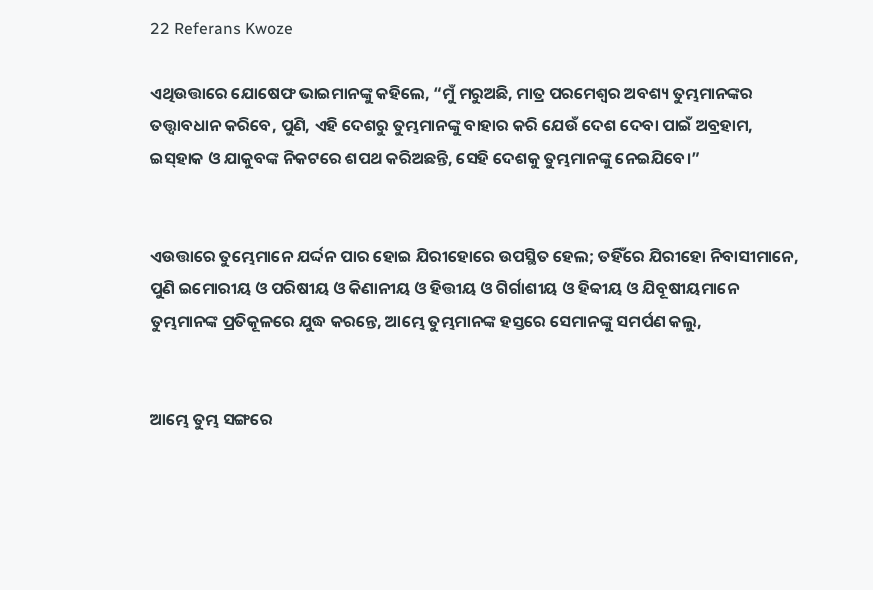22 Referans Kwoze

ଏଥିଉତ୍ତାରେ ଯୋଷେଫ ଭାଇମାନଙ୍କୁ କହିଲେ, “ମୁଁ ମରୁଅଛି, ମାତ୍ର ପରମେଶ୍ୱର ଅବଶ୍ୟ ତୁମ୍ଭମାନଙ୍କର ତତ୍ତ୍ୱାବଧାନ କରିବେ, ପୁଣି, ଏହି ଦେଶରୁ ତୁମ୍ଭମାନଙ୍କୁ ବାହାର କରି ଯେଉଁ ଦେଶ ଦେବା ପାଇଁ ଅବ୍ରହାମ, ଇସ୍‌ହାକ ଓ ଯାକୁବଙ୍କ ନିକଟରେ ଶପଥ କରିଅଛନ୍ତି, ସେହି ଦେଶକୁ ତୁମ୍ଭମାନଙ୍କୁ ନେଇଯିବେ।”


ଏଉତ୍ତାରେ ତୁମ୍ଭେମାନେ ଯର୍ଦ୍ଦନ ପାର ହୋଇ ଯିରୀହୋରେ ଉପସ୍ଥିତ ହେଲ; ତହିଁରେ ଯିରୀହୋ ନିବାସୀମାନେ, ପୁଣି ଇମୋରୀୟ ଓ ପରିଷୀୟ ଓ କିଣାନୀୟ ଓ ହିତ୍ତୀୟ ଓ ଗିର୍ଗାଶୀୟ ଓ ହିବ୍ବୀୟ ଓ ଯିବୂଷୀୟମାନେ ତୁମ୍ଭମାନଙ୍କ ପ୍ରତିକୂଳରେ ଯୁଦ୍ଧ କରନ୍ତେ, ଆମ୍ଭେ ତୁମ୍ଭମାନଙ୍କ ହସ୍ତରେ ସେମାନଙ୍କୁ ସମର୍ପଣ କଲୁ,


ଆମ୍ଭେ ତୁମ୍ଭ ସଙ୍ଗରେ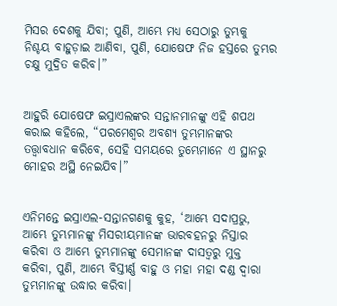ମିସର ଦେଶକୁ ଯିବା; ପୁଣି, ଆମ୍ଭେ ମଧ୍ୟ ସେଠାରୁ ତୁମ୍ଭକୁ ନିଶ୍ଚୟ ବାହୁଡ଼ାଇ ଆଣିବା, ପୁଣି, ଯୋଷେଫ ନିଜ ହସ୍ତରେ ତୁମ୍ଭର ଚକ୍ଷୁ ମୁଦ୍ରିତ କରିବ।”


ଆହୁରି ଯୋଷେଫ ଇସ୍ରାଏଲଙ୍କର ସନ୍ତାନମାନଙ୍କୁ ଏହି ଶପଥ କରାଇ କହିଲେ, “ପରମେଶ୍ୱର ଅବଶ୍ୟ ତୁମ୍ଭମାନଙ୍କର ତତ୍ତ୍ୱାବଧାନ କରିବେ, ସେହି ସମୟରେ ତୁମ୍ଭେମାନେ ଏ ସ୍ଥାନରୁ ମୋହର ଅସ୍ଥି ନେଇଯିବ।”


ଏନିମନ୍ତେ ଇସ୍ରାଏଲ-ସନ୍ତାନଗଣକୁ କୁହ, ‘ଆମ୍ଭେ ସଦାପ୍ରଭୁ, ଆମ୍ଭେ ତୁମ୍ଭମାନଙ୍କୁ ମିସରୀୟମାନଙ୍କ ଭାରବହନରୁ ନିସ୍ତାର କରିବା ଓ ଆମ୍ଭେ ତୁମ୍ଭମାନଙ୍କୁ ସେମାନଙ୍କ ଦାସତ୍ୱରୁ ମୁକ୍ତ କରିବା, ପୁଣି, ଆମ୍ଭେ ବିସ୍ତୀର୍ଣ୍ଣ ବାହୁ ଓ ମହା ମହା ଦଣ୍ଡ ଦ୍ୱାରା ତୁମ୍ଭମାନଙ୍କୁ ଉଦ୍ଧାର କରିବା।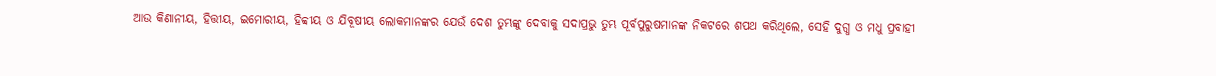ଆଉ କିଣାନୀୟ, ହିତ୍ତୀୟ, ଇମୋରୀୟ, ହିବ୍ବୀୟ ଓ ଯିବୂଷୀୟ ଲୋକମାନଙ୍କର ଯେଉଁ ଦେଶ ତୁମ୍ଭଙ୍କୁ ଦେବାକୁ ସଦାପ୍ରଭୁ ତୁମ୍ଭ ପୂର୍ବପୁରୁଷମାନଙ୍କ ନିକଟରେ ଶପଥ କରିଥିଲେ, ସେହି ଦୁଗ୍ଧ ଓ ମଧୁ ପ୍ରବାହୀ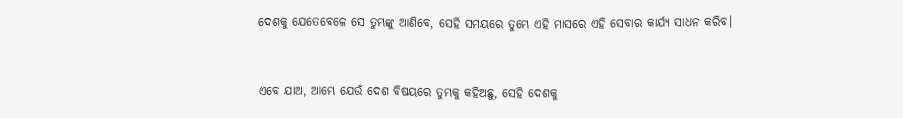ଦେଶକୁ ଯେତେବେଳେ ସେ ତୁମ୍ଭଙ୍କୁ ଆଣିବେ, ସେହି ସମୟରେ ତୁମ୍ଭେ ଏହି ମାସରେ ଏହି ସେବାର କାର୍ଯ୍ୟ ସାଧନ କରିବ।


ଏବେ ଯାଅ, ଆମ୍ଭେ ଯେଉଁ ଦେଶ ବିଷୟରେ ତୁମ୍ଭକୁ କହିଅଛୁ, ସେହି ଦେଶକୁ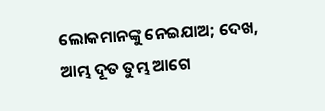ଲୋକମାନଙ୍କୁ ନେଇଯାଅ; ଦେଖ, ଆମ୍ଭ ଦୂତ ତୁମ୍ଭ ଆଗେ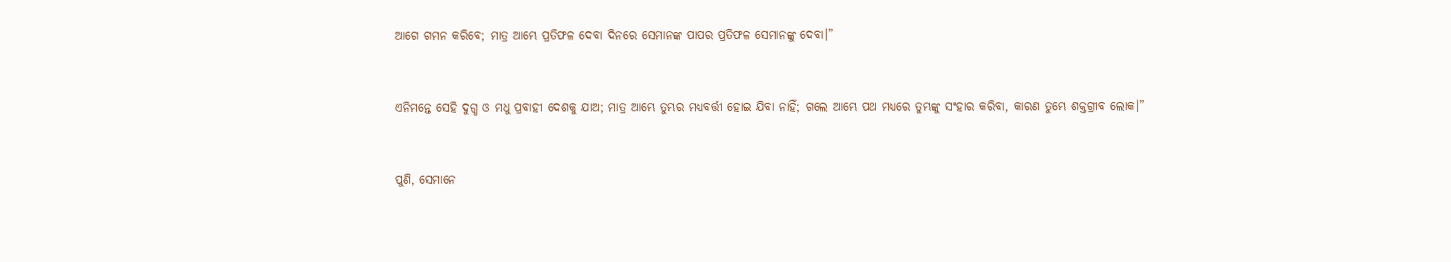ଆଗେ ଗମନ କରିବେ; ମାତ୍ର ଆମ୍ଭେ ପ୍ରତିଫଳ ଦେବା ଦିନରେ ସେମାନଙ୍କ ପାପର ପ୍ରତିଫଳ ସେମାନଙ୍କୁ ଦେବା।”


ଏନିମନ୍ତେ ସେହି ଦୁଗ୍ଧ ଓ ମଧୁ ପ୍ରବାହୀ ଦେଶକୁ ଯାଅ; ମାତ୍ର ଆମ୍ଭେ ତୁମ୍ଭର ମଧ୍ୟବର୍ତ୍ତୀ ହୋଇ ଯିବା ନାହିଁ; ଗଲେ ଆମ୍ଭେ ପଥ ମଧ୍ୟରେ ତୁମ୍ଭଙ୍କୁ ସଂହାର କରିବା, କାରଣ ତୁମ୍ଭେ ଶକ୍ତଗ୍ରୀବ ଲୋକ।”


ପୁଣି, ସେମାନେ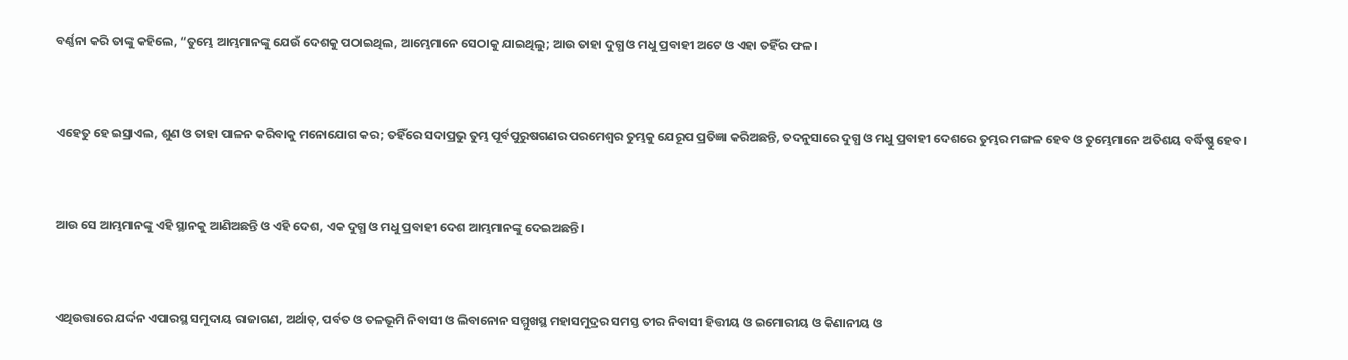ବର୍ଣ୍ଣନା କରି ତାଙ୍କୁ କହିଲେ, “ତୁମ୍ଭେ ଆମ୍ଭମାନଙ୍କୁ ଯେଉଁ ଦେଶକୁ ପଠାଇଥିଲ, ଆମ୍ଭେମାନେ ସେଠାକୁ ଯାଇଥିଲୁ; ଆଉ ତାହା ଦୁଗ୍ଧ ଓ ମଧୁ ପ୍ରବାହୀ ଅଟେ ଓ ଏହା ତହିଁର ଫଳ।


ଏହେତୁ ହେ ଇସ୍ରାଏଲ, ଶୁଣ ଓ ତାହା ପାଳନ କରିବାକୁ ମନୋଯୋଗ କର; ତହିଁରେ ସଦାପ୍ରଭୁ ତୁମ୍ଭ ପୂର୍ବପୁରୁଷଗଣର ପରମେଶ୍ୱର ତୁମ୍ଭକୁ ଯେରୂପ ପ୍ରତିଜ୍ଞା କରିଅଛନ୍ତି, ତଦନୁସାରେ ଦୁଗ୍ଧ ଓ ମଧୁ ପ୍ରବାହୀ ଦେଶରେ ତୁମ୍ଭର ମଙ୍ଗଳ ହେବ ଓ ତୁମ୍ଭେମାନେ ଅତିଶୟ ବର୍ଦ୍ଧିଷ୍ଣୁ ହେବ।


ଆଉ ସେ ଆମ୍ଭମାନଙ୍କୁ ଏହି ସ୍ଥାନକୁ ଆଣିଅଛନ୍ତି ଓ ଏହି ଦେଶ, ଏକ ଦୁଗ୍ଧ ଓ ମଧୁ ପ୍ରବାହୀ ଦେଶ ଆମ୍ଭମାନଙ୍କୁ ଦେଇଅଛନ୍ତି।


ଏଥିଉତ୍ତାରେ ଯର୍ଦ୍ଦନ ଏପାରସ୍ଥ ସମୁଦାୟ ରାଜାଗଣ, ଅର୍ଥାତ୍‍, ପର୍ବତ ଓ ତଳଭୂମି ନିବାସୀ ଓ ଲିବାନୋନ ସମ୍ମୁଖସ୍ଥ ମହାସମୁଦ୍ରର ସମସ୍ତ ତୀର ନିବାସୀ ହିତ୍ତୀୟ ଓ ଇମୋରୀୟ ଓ କିଣାନୀୟ ଓ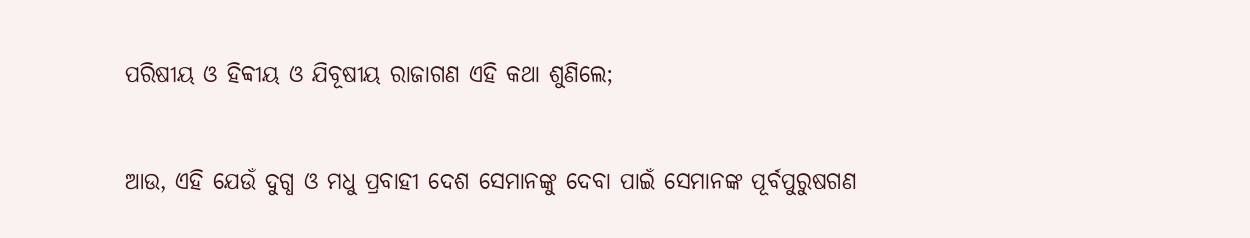ପରିଷୀୟ ଓ ହିବ୍ବୀୟ ଓ ଯିବୂଷୀୟ ରାଜାଗଣ ଏହି କଥା ଶୁଣିଲେ;


ଆଉ, ଏହି ଯେଉଁ ଦୁଗ୍ଧ ଓ ମଧୁ ପ୍ରବାହୀ ଦେଶ ସେମାନଙ୍କୁ ଦେବା ପାଇଁ ସେମାନଙ୍କ ପୂର୍ବପୁରୁଷଗଣ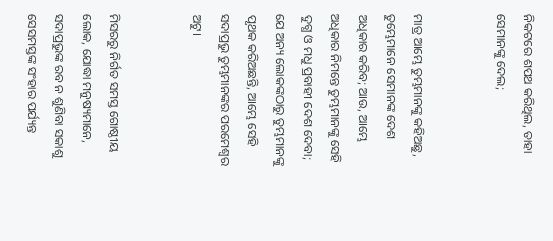ନିକଟରେ ଶପଥ କରିଥିଲ, ତାହା ସେମାନଙ୍କୁ ଦେଲ;


ମାତ୍ର ଆମ୍ଭେ ତୁମ୍ଭମାନଙ୍କୁ କହିଅଛୁ, ତୁମ୍ଭେମାନେ ସେମାନଙ୍କ ଦେଶ ଅଧିକାର କରିବ; ଆଉ, ଆମ୍ଭେ ଅଧିକାର ନିମନ୍ତେ ତୁମ୍ଭମାନଙ୍କୁ ସେହି ଦୁଗ୍ଧ ଓ ମଧୁ ପ୍ରବାହୀ ଦେଶ ଦେବା; ଯେ ଅନ୍ୟ ଲୋକଙ୍କଠାରୁ ତୁମ୍ଭମାନଙ୍କୁ ପୃଥକ କରିଅଛନ୍ତି, ଆମ୍ଭେ ସେହି ସଦାପ୍ରଭୁ ତୁମ୍ଭମାନଙ୍କର ପରମେଶ୍ୱର ଅଟୁ।


ମିସରରୁ ନିର୍ଗତ ସମସ୍ତ ଗୋଷ୍ଠୀୟ ଲୋକ, ଯୋଦ୍ଧା ମନୁଷ୍ୟମାନେ, ସଦାପ୍ରଭୁଙ୍କ ରବ ନ ଶୁଣିବା ସକାଶୁ ସେସମସ୍ତଙ୍କ ସଂହାର ପର୍ଯ୍ୟନ୍ତ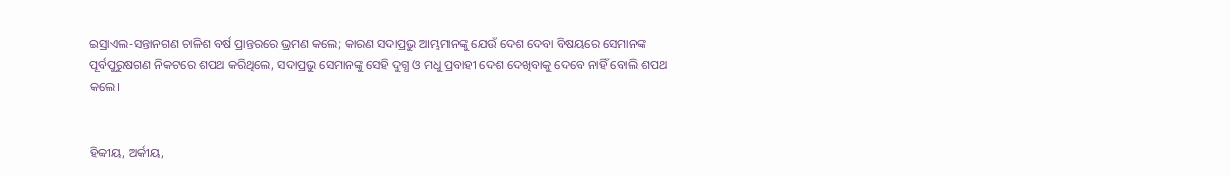ଇସ୍ରାଏଲ-ସନ୍ତାନଗଣ ଚାଳିଶ ବର୍ଷ ପ୍ରାନ୍ତରରେ ଭ୍ରମଣ କଲେ; କାରଣ ସଦାପ୍ରଭୁ ଆମ୍ଭମାନଙ୍କୁ ଯେଉଁ ଦେଶ ଦେବା ବିଷୟରେ ସେମାନଙ୍କ ପୂର୍ବପୁରୁଷଗଣ ନିକଟରେ ଶପଥ କରିଥିଲେ, ସଦାପ୍ରଭୁ ସେମାନଙ୍କୁ ସେହି ଦୁଗ୍ଧ ଓ ମଧୁ ପ୍ରବାହୀ ଦେଶ ଦେଖିବାକୁ ଦେବେ ନାହିଁ ବୋଲି ଶପଥ କଲେ।


ହିବ୍ବୀୟ, ଅର୍କୀୟ,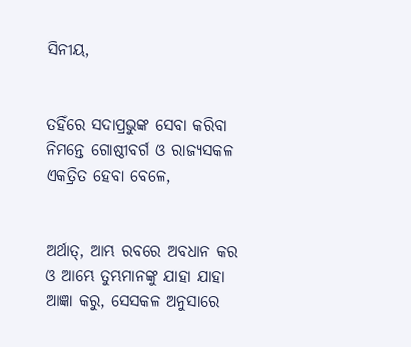ସିନୀୟ,


ତହିଁରେ ସଦାପ୍ରଭୁଙ୍କ ସେବା କରିବା ନିମନ୍ତେ ଗୋଷ୍ଠୀବର୍ଗ ଓ ରାଜ୍ୟସକଳ ଏକତ୍ରିତ ହେବା ବେଳେ,


ଅର୍ଥାତ୍‍, ଆମ୍ଭ ରବରେ ଅବଧାନ କର ଓ ଆମ୍ଭେ ତୁମ୍ଭମାନଙ୍କୁ ଯାହା ଯାହା ଆଜ୍ଞା କରୁ, ସେସକଳ ଅନୁସାରେ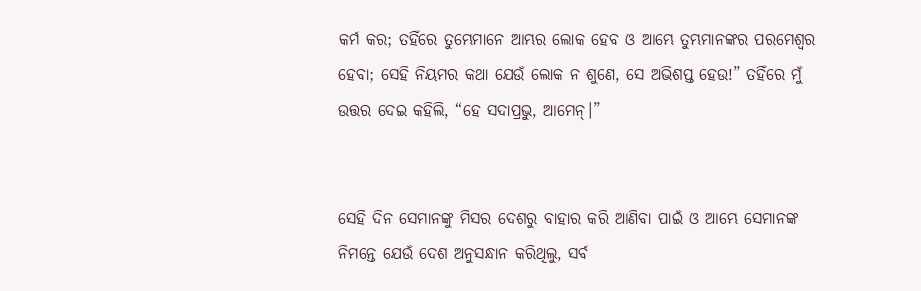କର୍ମ କର; ତହିଁରେ ତୁମ୍ଭେମାନେ ଆମ୍ଭର ଲୋକ ହେବ ଓ ଆମ୍ଭେ ତୁମ୍ଭମାନଙ୍କର ପରମେଶ୍ୱର ହେବା; ସେହି ନିୟମର କଥା ଯେଉଁ ଲୋକ ନ ଶୁଣେ, ସେ ଅଭିଶପ୍ତ ହେଉ!” ତହିଁରେ ମୁଁ ଉତ୍ତର ଦେଇ କହିଲି, “ହେ ସଦାପ୍ରଭୁ, ଆମେନ୍‍।”


ସେହି ଦିନ ସେମାନଙ୍କୁ ମିସର ଦେଶରୁ ବାହାର କରି ଆଣିବା ପାଇଁ ଓ ଆମ୍ଭେ ସେମାନଙ୍କ ନିମନ୍ତେ ଯେଉଁ ଦେଶ ଅନୁସନ୍ଧାନ କରିଥିଲୁ, ସର୍ବ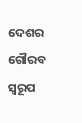ଦେଶର ଗୌରବ ସ୍ୱରୂପ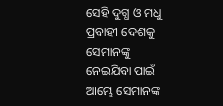ସେହି ଦୁଗ୍ଧ ଓ ମଧୁ ପ୍ରବାହୀ ଦେଶକୁ ସେମାନଙ୍କୁ ନେଇଯିବା ପାଇଁ ଆମ୍ଭେ ସେମାନଙ୍କ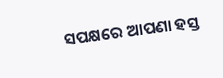ସପକ୍ଷରେ ଆପଣା ହସ୍ତ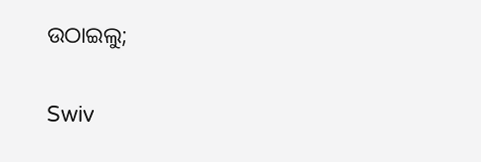ଉଠାଇଲୁ;


Swiv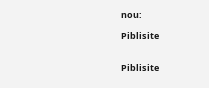nou:

Piblisite


Piblisite